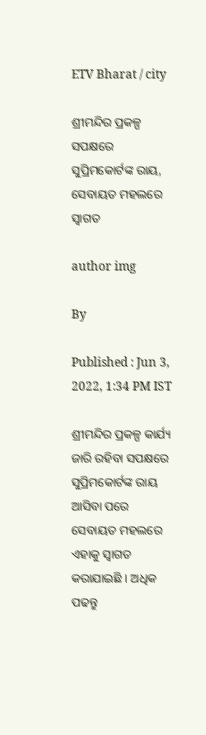ETV Bharat / city

ଶ୍ରୀମନ୍ଦିର ପ୍ରକଳ୍ପ ସପକ୍ଷରେ ସୁପ୍ରିମକୋର୍ଟଙ୍କ ରାୟ, ସେବାୟତ ମହଲରେ ସ୍ବାଗତ

author img

By

Published : Jun 3, 2022, 1:34 PM IST

ଶ୍ରୀମନ୍ଦିର ପ୍ରକଳ୍ପ କାର୍ଯ୍ୟ ଜାରି ରହିବା ସପକ୍ଷରେ ସୁପ୍ରିମକୋର୍ଟଙ୍କ ରାୟ ଆସିବା ପରେ ସେବାୟତ ମହଲରେ ଏହାକୁ ସ୍ବାଗତ କରାଯାଇଛି । ଅଧିକ ପଢନ୍ତୁ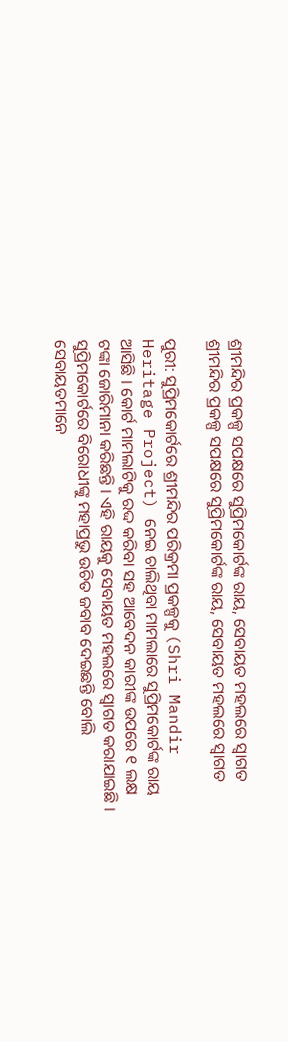ଶ୍ରୀମନ୍ଦିର ପ୍ରକଳ୍ପ ସପକ୍ଷରେ ସୁପ୍ରିମକୋର୍ଟଙ୍କ ରାୟ, ସେବାୟତ ମହଲରେ ସ୍ବାଗତ
ଶ୍ରୀମନ୍ଦିର ପ୍ରକଳ୍ପ ସପକ୍ଷରେ ସୁପ୍ରିମକୋର୍ଟଙ୍କ ରାୟ, ସେବାୟତ ମହଲରେ ସ୍ବାଗତ

ପୁରୀ: ସୁପ୍ରିମକୋର୍ଟରେ ଶ୍ରୀମନ୍ଦିର ପରିକ୍ରମା ପ୍ରକଳ୍ପକୁ (Shri Mandir Heritage Project) ନେଇ ଚାଲିଥିବା ମାମଲାରେ ସୁପ୍ରିମକୋର୍ଟଙ୍କ ରାୟ ଆସିଛି । କୋର୍ଟ ମାମଲାଟିକୁ ରଦ୍ଦ କରିବା ସହ ଆବେଦନ କାରୀଙ୍କ ଉପରେ ୧ ଲକ୍ଷ ଟଙ୍କା ଜୋରିମାନା କରିଛନ୍ତି । ଏହି ରାୟକୁ ସେବାୟତ ମହଲରେ ସ୍ବାଗତ କରାଯାଇଛି । ସୁପ୍ରିମକୋର୍ଟରେ ବିରୋଧୀଙ୍କୁ ମହାପ୍ରଭୁ ଉଚିତ ଜବାବ ଦେଇଛନ୍ତି ବୋଲି ସେବାୟତମାନେ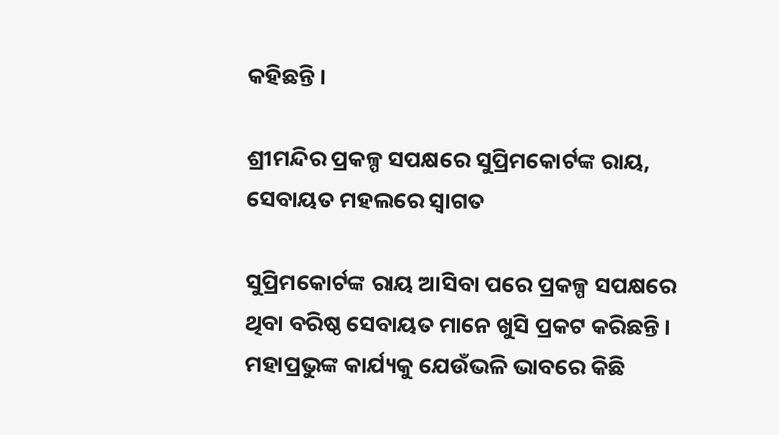କହିଛନ୍ତି ।

ଶ୍ରୀମନ୍ଦିର ପ୍ରକଳ୍ପ ସପକ୍ଷରେ ସୁପ୍ରିମକୋର୍ଟଙ୍କ ରାୟ, ସେବାୟତ ମହଲରେ ସ୍ବାଗତ

ସୁପ୍ରିମକୋର୍ଟଙ୍କ ରାୟ ଆସିବା ପରେ ପ୍ରକଳ୍ପ ସପକ୍ଷରେ ଥିବା ବରିଷ୍ଠ ସେବାୟତ ମାନେ ଖୁସି ପ୍ରକଟ କରିଛନ୍ତି । ମହାପ୍ରଭୁଙ୍କ କାର୍ଯ୍ୟକୁ ଯେଉଁଭଳି ଭାବରେ କିଛି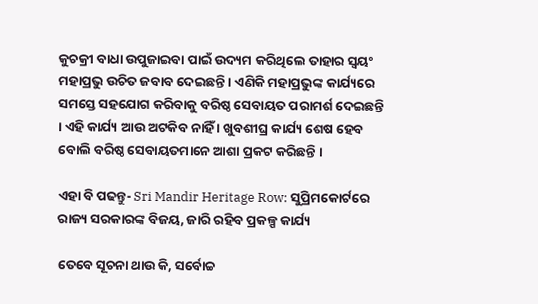କୁଚକ୍ରୀ ବାଧା ଉପୁଜାଇବା ପାଇଁ ଉଦ୍ୟମ କରିଥିଲେ ତାହାର ସ୍ବୟଂ ମହାପ୍ରଭୁ ଉଚିତ ଜବାବ ଦେଇଛନ୍ତି । ଏଣିକି ମହାପ୍ରଭୁଙ୍କ କାର୍ଯ୍ୟରେ ସମସ୍ତେ ସହଯୋଗ କରିବାକୁ ବରିଷ୍ଠ ସେବାୟତ ପରାମର୍ଶ ଦେଇଛନ୍ତି । ଏହି କାର୍ଯ୍ୟ ଆଉ ଅଟକିବ ନାହିଁ । ଖୁବଶୀଘ୍ର କାର୍ଯ୍ୟ ଶେଷ ହେବ ବୋଲି ବରିଷ୍ଠ ସେବାୟତମାନେ ଆଶା ପ୍ରକଟ କରିଛନ୍ତି ।

ଏହା ବି ପଢନ୍ତୁ- Sri Mandir Heritage Row: ସୁପ୍ରିମକୋର୍ଟରେ ରାଜ୍ୟ ସରକାରଙ୍କ ବିଜୟ, ଜାରି ରହିବ ପ୍ରକଳ୍ପ କାର୍ଯ୍ୟ

ତେବେ ସୂଚନା ଥାଉ କି, ସର୍ବୋଚ୍ଚ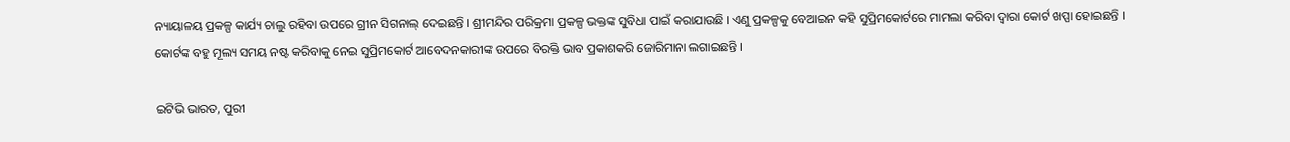ନ୍ୟାୟାଳୟ ପ୍ରକଳ୍ପ କାର୍ଯ୍ୟ ଚାଲୁ ରହିବା ଉପରେ ଗ୍ରୀନ ସିଗନାଲ୍‌ ଦେଇଛନ୍ତି । ଶ୍ରୀମନ୍ଦିର ପରିକ୍ରମା ପ୍ରକଳ୍ପ ଭକ୍ତଙ୍କ ସୁବିଧା ପାଇଁ କରାଯାଉଛି । ଏଣୁ ପ୍ରକଳ୍ପକୁ ବେଆଇନ କହି ସୁପ୍ରିମକୋର୍ଟରେ ମାମଲା କରିବା ଦ୍ବାରା କୋର୍ଟ ଖପ୍ପା ହୋଇଛନ୍ତି । କୋର୍ଟଙ୍କ ବହୁ ମୂଲ୍ୟ ସମୟ ନଷ୍ଟ କରିବାକୁ ନେଇ ସୁପ୍ରିମକୋର୍ଟ ଆବେଦନକାରୀଙ୍କ ଉପରେ ବିରକ୍ତି ଭାବ ପ୍ରକାଶକରି ଜୋରିମାନା ଲଗାଇଛନ୍ତି ।

ଇଟିଭି ଭାରତ, ପୁରୀ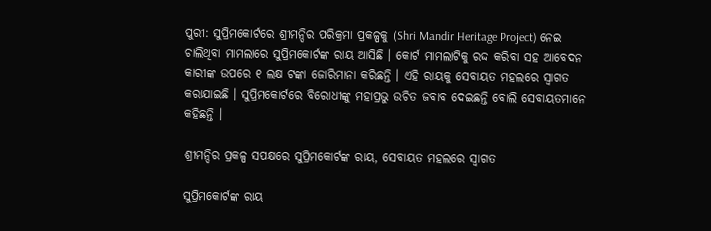ପୁରୀ: ସୁପ୍ରିମକୋର୍ଟରେ ଶ୍ରୀମନ୍ଦିର ପରିକ୍ରମା ପ୍ରକଳ୍ପକୁ (Shri Mandir Heritage Project) ନେଇ ଚାଲିଥିବା ମାମଲାରେ ସୁପ୍ରିମକୋର୍ଟଙ୍କ ରାୟ ଆସିଛି । କୋର୍ଟ ମାମଲାଟିକୁ ରଦ୍ଦ କରିବା ସହ ଆବେଦନ କାରୀଙ୍କ ଉପରେ ୧ ଲକ୍ଷ ଟଙ୍କା ଜୋରିମାନା କରିଛନ୍ତି । ଏହି ରାୟକୁ ସେବାୟତ ମହଲରେ ସ୍ବାଗତ କରାଯାଇଛି । ସୁପ୍ରିମକୋର୍ଟରେ ବିରୋଧୀଙ୍କୁ ମହାପ୍ରଭୁ ଉଚିତ ଜବାବ ଦେଇଛନ୍ତି ବୋଲି ସେବାୟତମାନେ କହିଛନ୍ତି ।

ଶ୍ରୀମନ୍ଦିର ପ୍ରକଳ୍ପ ସପକ୍ଷରେ ସୁପ୍ରିମକୋର୍ଟଙ୍କ ରାୟ, ସେବାୟତ ମହଲରେ ସ୍ବାଗତ

ସୁପ୍ରିମକୋର୍ଟଙ୍କ ରାୟ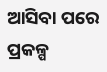ଆସିବା ପରେ ପ୍ରକଳ୍ପ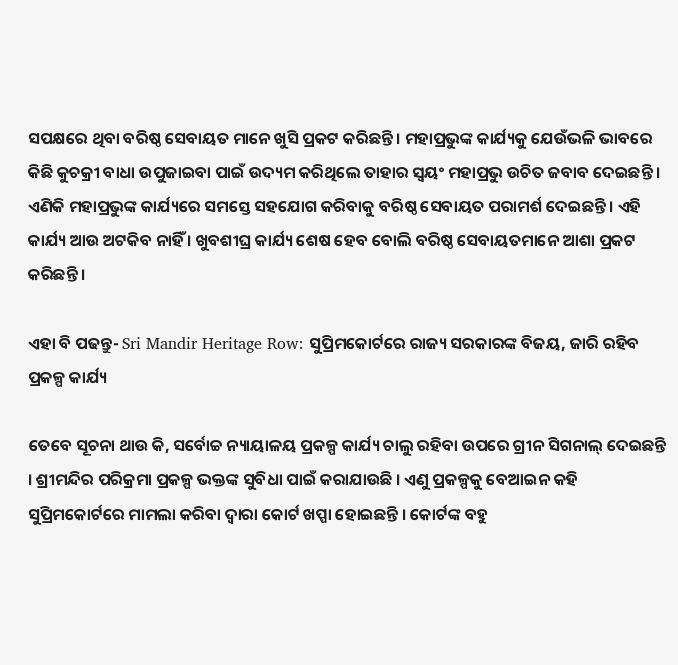ସପକ୍ଷରେ ଥିବା ବରିଷ୍ଠ ସେବାୟତ ମାନେ ଖୁସି ପ୍ରକଟ କରିଛନ୍ତି । ମହାପ୍ରଭୁଙ୍କ କାର୍ଯ୍ୟକୁ ଯେଉଁଭଳି ଭାବରେ କିଛି କୁଚକ୍ରୀ ବାଧା ଉପୁଜାଇବା ପାଇଁ ଉଦ୍ୟମ କରିଥିଲେ ତାହାର ସ୍ବୟଂ ମହାପ୍ରଭୁ ଉଚିତ ଜବାବ ଦେଇଛନ୍ତି । ଏଣିକି ମହାପ୍ରଭୁଙ୍କ କାର୍ଯ୍ୟରେ ସମସ୍ତେ ସହଯୋଗ କରିବାକୁ ବରିଷ୍ଠ ସେବାୟତ ପରାମର୍ଶ ଦେଇଛନ୍ତି । ଏହି କାର୍ଯ୍ୟ ଆଉ ଅଟକିବ ନାହିଁ । ଖୁବଶୀଘ୍ର କାର୍ଯ୍ୟ ଶେଷ ହେବ ବୋଲି ବରିଷ୍ଠ ସେବାୟତମାନେ ଆଶା ପ୍ରକଟ କରିଛନ୍ତି ।

ଏହା ବି ପଢନ୍ତୁ- Sri Mandir Heritage Row: ସୁପ୍ରିମକୋର୍ଟରେ ରାଜ୍ୟ ସରକାରଙ୍କ ବିଜୟ, ଜାରି ରହିବ ପ୍ରକଳ୍ପ କାର୍ଯ୍ୟ

ତେବେ ସୂଚନା ଥାଉ କି, ସର୍ବୋଚ୍ଚ ନ୍ୟାୟାଳୟ ପ୍ରକଳ୍ପ କାର୍ଯ୍ୟ ଚାଲୁ ରହିବା ଉପରେ ଗ୍ରୀନ ସିଗନାଲ୍‌ ଦେଇଛନ୍ତି । ଶ୍ରୀମନ୍ଦିର ପରିକ୍ରମା ପ୍ରକଳ୍ପ ଭକ୍ତଙ୍କ ସୁବିଧା ପାଇଁ କରାଯାଉଛି । ଏଣୁ ପ୍ରକଳ୍ପକୁ ବେଆଇନ କହି ସୁପ୍ରିମକୋର୍ଟରେ ମାମଲା କରିବା ଦ୍ବାରା କୋର୍ଟ ଖପ୍ପା ହୋଇଛନ୍ତି । କୋର୍ଟଙ୍କ ବହୁ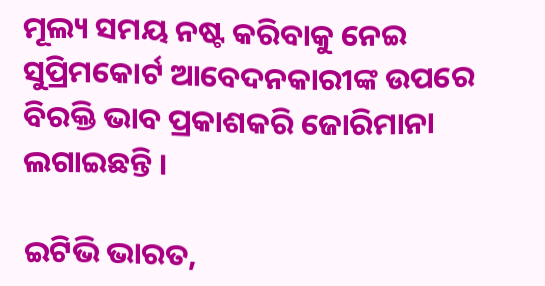ମୂଲ୍ୟ ସମୟ ନଷ୍ଟ କରିବାକୁ ନେଇ ସୁପ୍ରିମକୋର୍ଟ ଆବେଦନକାରୀଙ୍କ ଉପରେ ବିରକ୍ତି ଭାବ ପ୍ରକାଶକରି ଜୋରିମାନା ଲଗାଇଛନ୍ତି ।

ଇଟିଭି ଭାରତ,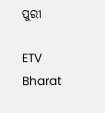ପୁରୀ

ETV Bharat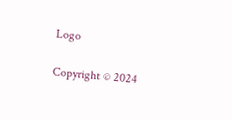Logo

Copyright © 2024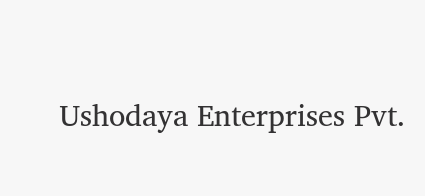Ushodaya Enterprises Pvt.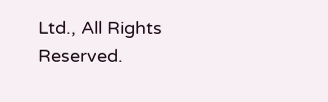Ltd., All Rights Reserved.